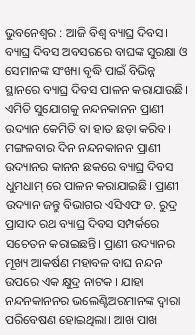ଭୁବନେଶ୍ୱର : ଆଜି ବିଶ୍ବ ବ୍ୟାଘ୍ର ଦିବସ। ବ୍ୟାଘ୍ର ଦିବସ ଅବସରରେ ବାଘଙ୍କ ସୁରକ୍ଷା ଓ ସେମାନଙ୍କ ସଂଖ୍ୟା ବୃଦ୍ଧି ପାଇଁ ବିଭିନ୍ନ ସ୍ଥାନରେ ବ୍ୟାଘ୍ର ଦିବସ ପାଳନ କରାଯାଉଛି। ଏମିତି ସୁଯୋଗକୁ ନନ୍ଦନକାନନ ପ୍ରାଣୀ ଉଦ୍ୟାନ କେମିତି ବା ହାତ ଛଡ଼ା କରିବ। ମଙ୍ଗଳବାର ଦିନ ନନ୍ଦନକାନନ ପ୍ରାଣୀ ଉଦ୍ୟାନର କାନନ ଛକରେ ବ୍ୟାଘ୍ର ଦିବସ ଧୁମଧାମ୍ ରେ ପାଳନ କରାଯାଇଛି। ପ୍ରାଣୀ ଉଦ୍ୟାନ ଜନ୍ତୁ ବିଭାଗର ଏସିଏଫ ଡ. ରୁଦ୍ର ପ୍ରାସାଦ ରଥ ବ୍ୟାଘ୍ର ଦିବସ ସମ୍ପର୍କରେ ସଚେତନ କରାଇଛନ୍ତି। ପ୍ରାଣୀ ଉଦ୍ୟାନର ମୂଖ୍ୟ ଆକର୍ଷଣ ମହାବଳ ବାଘ ନନ୍ଦନ ଉପରେ ଏକ କ୍ଷୁଦ୍ର ନାଟକ । ଯାହା ନନ୍ଦନକାନନର ଭଲେଣ୍ଟିଅରମାନଙ୍କ ଦ୍ୱାରା ପରିବେଷଣ ହୋଇଥିଲା। ଆଖ ପାଖ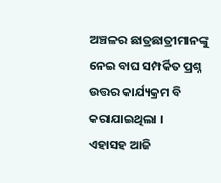ଅଞ୍ଚଳର ଛାତ୍ରଛାତ୍ରୀମାନଙ୍କୁ ନେଇ ବାଘ ସମ୍ପର୍କିତ ପ୍ରଶ୍ନ ଉତ୍ତର କାର୍ଯ୍ୟକ୍ରମ ବି କରାଯାଇଥିଲା ।
ଏହାସହ ଆଜି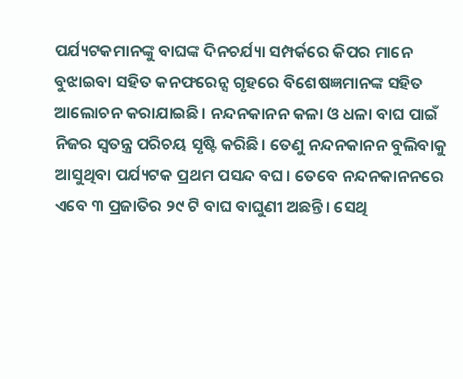ପର୍ଯ୍ୟଟକମାନଙ୍କୁ ବାଘଙ୍କ ଦିନଚର୍ଯ୍ୟା ସମ୍ପର୍କରେ କିପର ମାନେ ବୁଝାଇବା ସହିତ କନଫରେନ୍ସ ଗୃହରେ ବିଶେଷଜ୍ଞମାନଙ୍କ ସହିତ ଆଲୋଚନ କରାଯାଇଛି। ନନ୍ଦନକାନନ କଳା ଓ ଧଳା ବାଘ ପାଇଁ ନିଜର ସ୍ଵତନ୍ତ୍ର ପରିଚୟ ସୃଷ୍ଟି କରିଛି। ତେଣୁ ନନ୍ଦନକାନନ ବୁଲିବାକୁ ଆସୁଥିବା ପର୍ଯ୍ୟଟକ ପ୍ରଥମ ପସନ୍ଦ ବଘ। ତେବେ ନନ୍ଦନକାନନରେ ଏବେ ୩ ପ୍ରଜାତିର ୨୯ ଟି ବାଘ ବାଘୁଣୀ ଅଛନ୍ତି। ସେଥି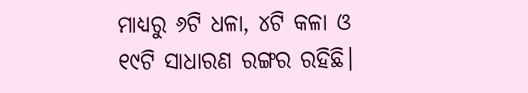ମାଧ୍ୟରୁ ୬ଟି ଧଳା, ୪ଟି କଳା ଓ ୧୯ଟି ସାଧାରଣ ରଙ୍ଗର ରହିଛି।